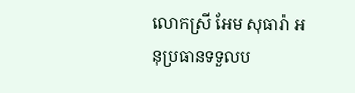លោកស្រី អែម សុធារ៉ា អនុប្រធានទទួលប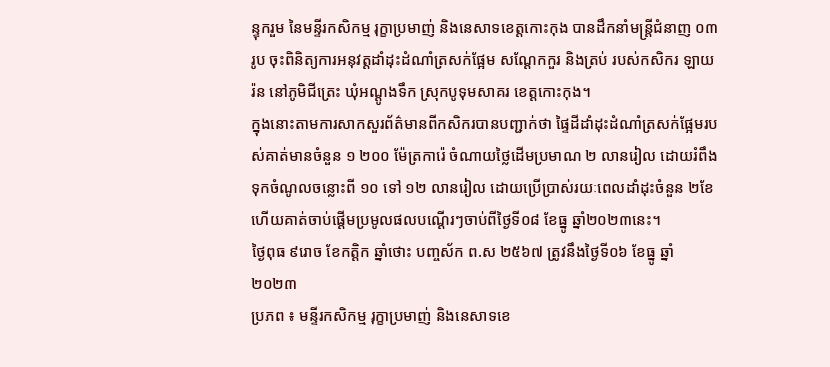ន្ទុករួម នៃមន្ទីរកសិកម្ម រុក្ខាប្រមាញ់ និងនេសាទខេត្តកោះកុង បានដឹកនាំមន្ត្រីជំនាញ ០៣រូប ចុះពិនិត្យការអនុវត្តដាំដុះដំណាំត្រសក់ផ្អែម សណ្តែកកួរ និងត្រប់ របស់កសិករ ឡាយ រ៉ន នៅភូមិជីត្រេះ ឃុំអណ្តូងទឹក ស្រុកបូទុមសាគរ ខេត្តកោះកុង។
ក្នុងនោះតាមការសាកសួរព័ត៌មានពីកសិករបានបញ្ជាក់ថា ផ្ទៃដីដាំដុះដំណាំត្រសក់ផ្អែមរបស់គាត់មានចំនួន ១ ២០០ ម៉ែត្រការ៉េ ចំណាយថ្លៃដើមប្រមាណ ២ លានរៀល ដោយរំពឹងទុកចំណូលចន្លោះពី ១០ ទៅ ១២ លានរៀល ដោយប្រើប្រាស់រយៈពេលដាំដុះចំនួន ២ខែ ហើយគាត់ចាប់ផ្តើមប្រមូលផលបណ្តើរៗចាប់ពីថ្ងៃទី០៨ ខែធ្នូ ឆ្នាំ២០២៣នេះ។
ថ្ងៃពុធ ៩រោច ខែកត្តិក ឆ្នាំថោះ បញ្ចស័ក ព.ស ២៥៦៧ ត្រូវនឹងថ្ងៃទី០៦ ខែធ្នូ ឆ្នាំ២០២៣
ប្រភព ៖ មន្ទីរកសិកម្ម រុក្ខាប្រមាញ់ និងនេសាទខេ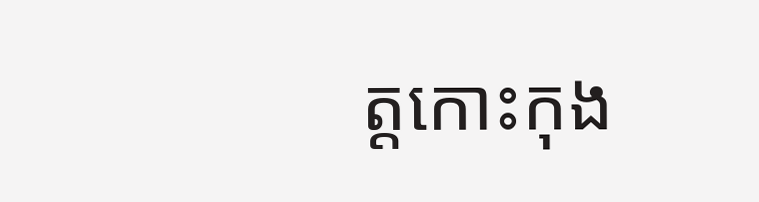ត្តកោះកុង